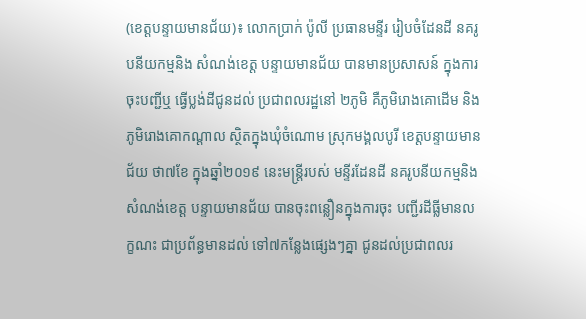(ខេត្តបន្ទាយមានជ័យ)៖ លោកប្រាក់ ប៉ូលី ប្រធានមន្ទីរ រៀបចំដែនដី នគរូបនីយកម្មនិង សំណង់ខេត្ត បន្ទាយមានជ័យ បានមានប្រសាសន៍ ក្នុងការចុះបញ្ជីឬ ធ្វើប្លង់ដីជូនដល់ ប្រជាពលរដ្ឋនៅ ២ភូមិ គឺភូមិរោងគោដើម និងភូមិរោងគោកណ្តាល ស្ថិតក្នុងឃុំចំណោម ស្រុកមង្គលបូរី ខេត្តបន្ទាយមានជ័យ ថា៧ខែ ក្នុងឆ្នាំ២០១៩ នេះមន្ត្រីរបស់ មន្ទីរដែនដី នគរូបនីយកម្មនិង សំណង់ខេត្ត បន្ទាយមានជ័យ បានចុះពន្លឿនក្នុងការចុះ បញ្ជីរដីធ្លីមានលក្ខណះ ជាប្រព័ន្ធមានដល់ ទៅ៧កន្លែងផ្សេងៗគ្នា ជូនដល់ប្រជាពលរ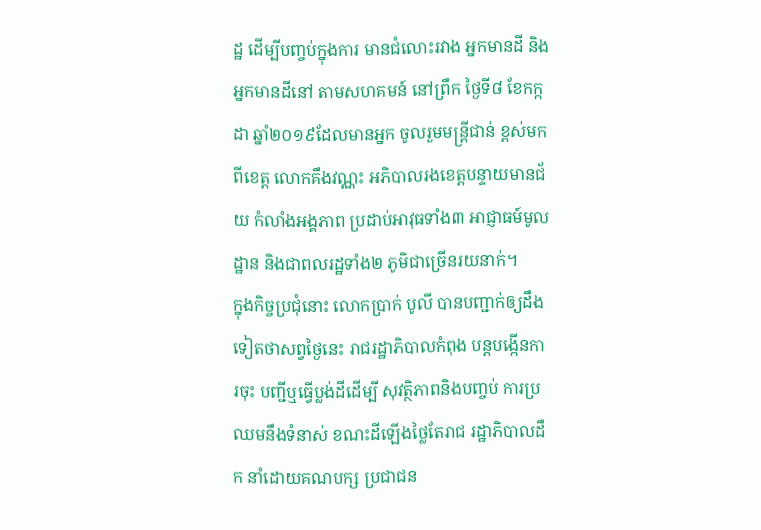ដ្ឋ ដើម្បីបញ្ចប់ក្នុងការ មានជំលោះរវាង អ្នកមានដី និងអ្នកមានដីនៅ តាមសហគមន៍ នៅព្រឹក ថ្ងៃទី៨ ខែកក្កដា ឆ្នាំ២០១៩ដែលមានអ្នក ចូលរួមមន្ត្រីជាន់ ខ្ពស់មកពីខេត្ត លោកគឹងវណ្ណះ អភិបាលរងខេត្តបន្ទាយមានជ័យ កំលាំងអង្គភាព ប្រដាប់អាវុធទាំង៣ អាជ្ញាធម៍មូលដ្ឋាន និងជាពលរដ្ឋទាំង២ ភូមិជាច្រើនរយនាក់។
ក្នុងកិច្ចប្រជុំនោះ លោកប្រាក់ បូលី បានបញ្ជាក់ឲ្យដឹង ទៀតថាសព្វថ្ងៃនេះ រាជរដ្ឋាភិបាលកំពុង បន្តបង្កើនការចុះ បញ្ជីឬធ្វើប្លង់ដីដើម្បី សុវត្ថិភាពនិងបញ្ចប់ ការប្រឈមនឹងទំនាស់ ខណះដីឡើងថ្លៃតែរាជ រដ្ឋាភិបាលដឹក នាំដោយគណបក្ស ប្រជាជន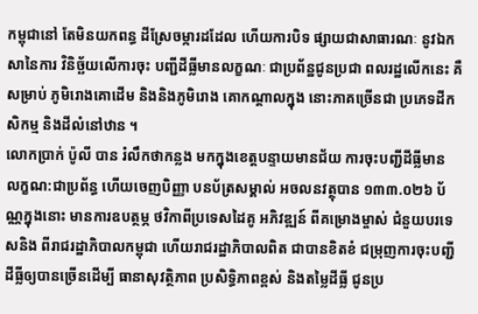កម្ពុជានៅ តែមិនយកពន្ធ ដីស្រែចម្ការដដែល ហើយការបិទ ផ្សាយជាសាធារណៈ នូវឯកសានៃការ វិនិច្ឆ័យលើការចុះ បញ្ជីដីធ្លីមានលក្ខណៈ ជាប្រព័ន្ឋជូនប្រជា ពលរដ្ឋលើកនេះ គឺសម្រាប់ ភូមិរោងគោដើម និងនិងភូមិរោង គោកណ្តាលក្នុង នោះភាគច្រើនជា ប្រភេទដីកសិកម្ម និងដីលំនៅឋាន ។
លោកប្រាក់ ប៉ូលី បាន រំលឹកថាកន្លង មកក្នុងខេត្តបន្ទាយមានជ័យ ការចុះបញ្ជីដីធ្លីមាន លក្ខណ:ជាប្រព័ន្ធ ហើយចេញបិញ្ញា បនប័ត្រសម្គាល់ អចលនវត្ថុបាន ១៣៣.០២៦ ប័ណ្ណក្នុងនោះ មានការឧបត្ថម្ភ ថវិកាពីប្រទេសដៃគូ អភិវឌ្ឍន៍ ពីគម្រោងម្ចាស់ ជំនួយបរទេសនិង ពីរាជរដ្ឋាភិបាលកម្ពុជា ហើយរាជរដ្ឋាភិបាលពិត ជាបានខិតខំ ជម្រុញការចុះបញ្ជី ដីធ្លីឲ្យបានច្រើនដើម្បី ធានាសុវត្ថិភាព ប្រសិទ្ធិភាពខ្ពស់ និងតម្លៃដីធ្លី ជូនប្រ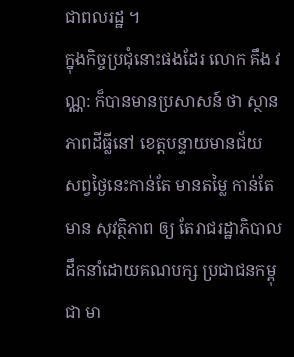ជាពលរដ្ឋ ។
ក្នុងកិច្ចប្រជុំនោះផងដែរ លោក គឹង វណ្ណ: ក៏បានមានប្រសាសន៍ ថា ស្ថានភាពដីធ្លីនៅ ខេត្តបន្ទាយមានជ័យ សព្វថ្ងៃនេះកាន់តែ មានតម្លៃ កាន់តែមាន សុវត្ថិភាព ឲ្យ តែរាជរដ្ឋាភិបាល ដឹកនាំដោយគណបក្ស ប្រជាជនកម្ពុជា មា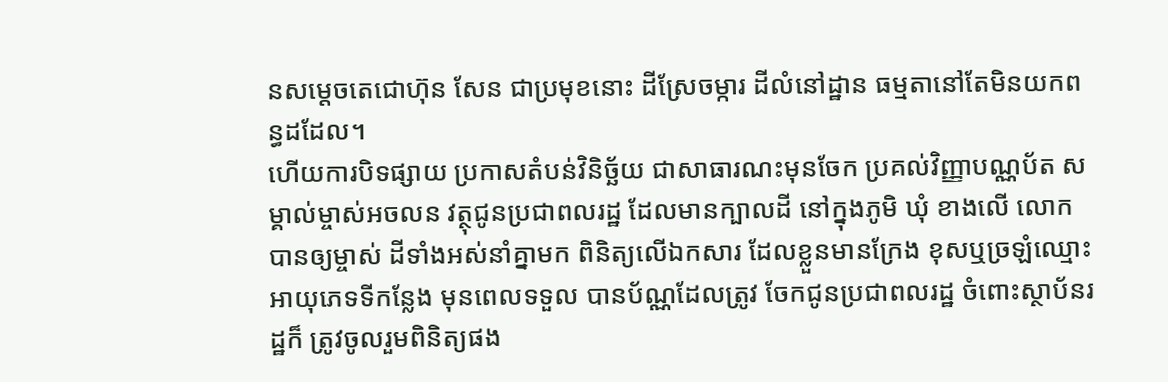នសម្តេចតេជោហ៊ុន សែន ជាប្រមុខនោះ ដីស្រែចម្ការ ដីលំនៅដ្ឋាន ធម្មតានៅតែមិនយកពន្ធដដែល។
ហើយការបិទផ្សាយ ប្រកាសតំបន់វិនិច្ឆ័យ ជាសាធារណះមុនចែក ប្រគល់វិញ្ញាបណ្ណប័ត សម្គាល់ម្ចាស់អចលន វត្ថុជូនប្រជាពលរដ្ឋ ដែលមានក្បាលដី នៅក្នុងភូមិ ឃុំ ខាងលើ លោកបានឲ្យម្ចាស់ ដីទាំងអស់នាំគ្នាមក ពិនិត្យលើឯកសារ ដែលខ្លួនមានក្រែង ខុសឬច្រឡំឈ្មោះ អាយុភេទទីកន្លែង មុនពេលទទួល បានប័ណ្ណដែលត្រូវ ចែកជូនប្រជាពលរដ្ឋ ចំពោះស្ថាប័នរដ្ឋក៏ ត្រូវចូលរួមពិនិត្យផង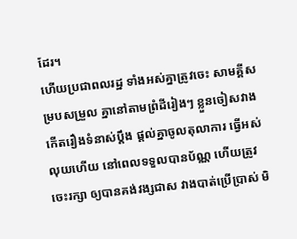ដែរ។
ហើយប្រជាពលរដ្ឋ ទាំងអស់គ្នាត្រូវចេះ សាមគ្គីសម្របសម្រួល គ្នានៅតាមព្រំដីរៀងៗ ខ្លួនចៀសវាង កើតរឿងទំនាស់ប្តឹង ផ្តល់គ្នាចូលតុលាការ ធ្វើអស់លុយហើយ នៅពេលទទួលបានប័ណ្ណ ហើយត្រូវចេះរក្សា ឲ្យបានគង់វង្សជាស វាងបាត់ប្រើប្រាស់ មិ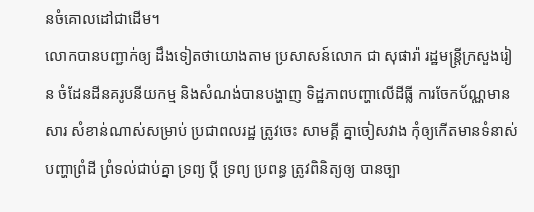នចំគោលដៅជាដើម។
លោកបានបញ្ជាក់ឲ្យ ដឹងទៀតថាយោងតាម ប្រសាសន៍លោក ជា សុផារ៉ា រដ្ឋមន្ត្រីក្រសួងរៀន ចំដែនដីនគរូបនីយកម្ម និងសំណង់បានបង្ហាញ ទិដ្ឋភាពបញ្ហាលើដីធ្លី ការចែកប័ណ្ណមានសារ សំខាន់ណាស់សម្រាប់ ប្រជាពលរដ្ឋ ត្រូវចេះ សាមគ្គី គ្នាចៀសវាង កុំឲ្យកើតមានទំនាស់ បញ្ហាព្រំដី ព្រំទល់ជាប់គ្នា ទ្រព្យ ប្តី ទ្រព្យ ប្រពន្ធ ត្រូវពិនិត្យឲ្យ បានច្បា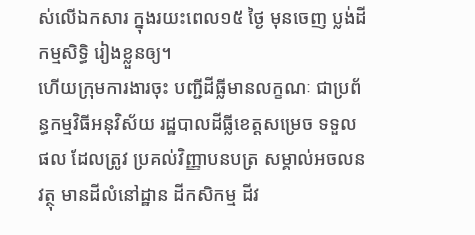ស់លើឯកសារ ក្នុងរយះពេល១៥ ថ្ងៃ មុនចេញ ប្លង់ដីកម្មសិទ្ធិ រៀងខ្លួនឲ្យ។
ហើយក្រុមការងារចុះ បញ្ជីដីធ្លីមានលក្ខណៈ ជាប្រព័ន្ធកម្មវិធីអនុវិស័យ រដ្ឋបាលដីធ្លីខេត្តសម្រេច ទទួលផល ដែលត្រូវ ប្រគល់វិញ្ញាបនបត្រ សម្គាល់អចលនវត្ថុ មានដីលំនៅដ្ឋាន ដីកសិកម្ម ដីវ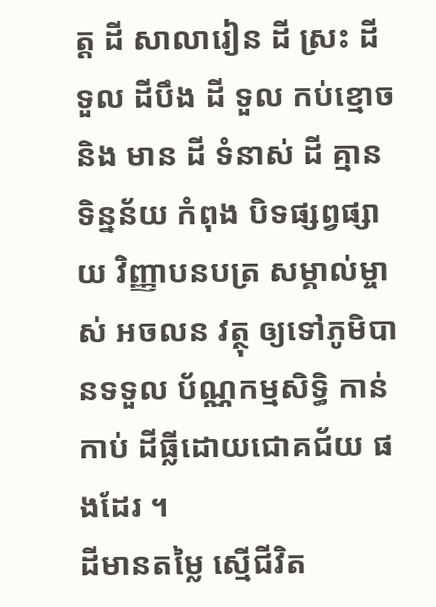ត្ត ដី សាលារៀន ដី ស្រះ ដី ទួល ដីបឹង ដី ទួល កប់ខ្មោច និង មាន ដី ទំនាស់ ដី គ្មាន ទិន្នន័យ កំពុង បិទផ្សព្វផ្សាយ វិញ្ញាបនបត្រ សម្គាល់ម្ចាស់ អចលន វត្ថុ ឲ្យទៅភូមិបានទទួល ប័ណ្ណកម្មសិទ្ធិ កាន់កាប់ ដីធ្លីដោយជោគជ័យ ផងដែរ ។
ដីមានតម្លៃ ស្មើជីវិត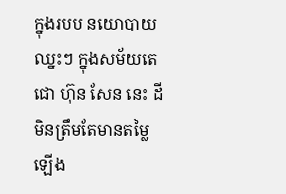ក្នុងរបប នយោបាយ ឈ្នះៗ ក្នុងសម័យតេជោ ហ៊ុន សែន នេះ ដីមិនត្រឹមតែមានតម្លៃ ឡើង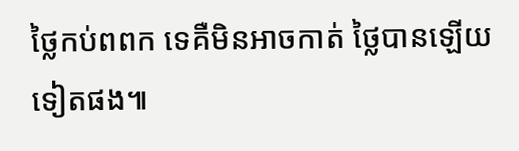ថ្លៃកប់ពពក ទេគឺមិនអាចកាត់ ថ្លៃបានឡើយទៀតផង៕